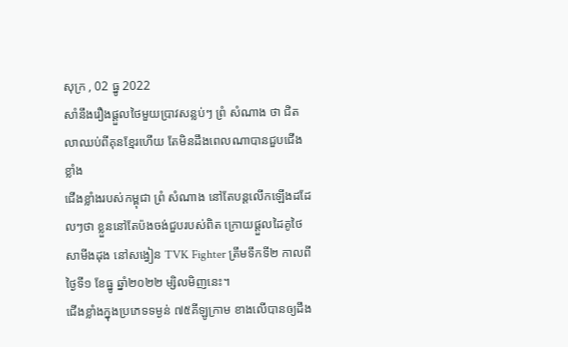សុក្រ , 02 ធ្នូ 2022
សាំនឹងរឿងផ្តួលថៃមួយប្រាវសន្លប់ៗ ព្រំ សំណាង ថា ជិតលាឈប់ពីគុនខ្មែរហើយ តែមិនដឹងពេលណាបានជួបជើងខ្លាំង
ជើងខ្លាំងរបស់កម្ពុជា ព្រំ សំណាង នៅតែបន្តលើកឡើងដដែលៗថា ខ្លួននៅតែប៉ងចង់ជួបរបស់ពិត ក្រោយផ្ដួលដៃគូថៃ សាមីងដុង នៅសង្វៀន TVK Fighter ត្រឹមទឹកទី២ កាលពីថ្ងៃទី១ ខែធ្នូ ឆ្នាំ២០២២ ម្សិលមិញនេះ។
ជើងខ្លាំងក្នុងប្រភេទទម្ងន់ ៧៥គីឡូក្រាម ខាងលើបានឲ្យដឹង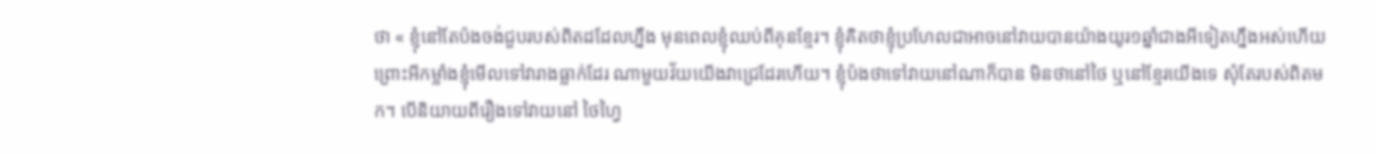ថា « ខ្ញុំនៅតែប៉ងចង់ជួបរបស់ពិតដដែលហ្នឹង មុនពេលខ្ញុំឈប់ពីគុនខ្មែរ។ ខ្ញុំគិតថាខ្ញុំប្រហែលជាអាចនៅវាយបានយ៉ាងយូរ១ឆ្នាំជាងអីទៀតហ្នឹងអស់ហើយ ព្រោះអីកម្លាំងខ្ញុំមើលទៅវារាងធ្លាក់ដែរ ណាមួយវ័យយើងវាជ្រេដែរហើយ។ ខ្ញុំប៉ងថាទៅវាយនៅណាក៏បាន មិនថានៅថៃ ឬនៅខ្មែរយើងទេ សុំតែរបស់ពិតមក។ បើនិយាយពីរឿងទៅវាយនៅ ថៃហ្វៃ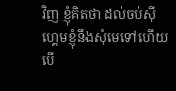វិញ ខ្ញុំគិតថា ដល់ចប់ស៊ីហ្គេមខ្ញុំនឹងសុំមេទៅហើយ បើ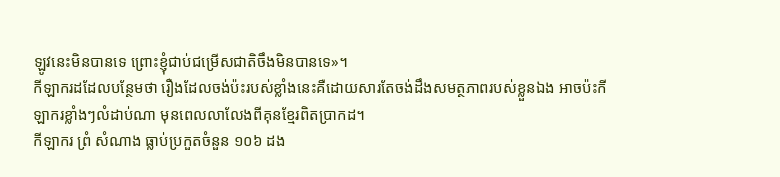ឡូវនេះមិនបានទេ ព្រោះខ្ញុំជាប់ជម្រើសជាតិចឹងមិនបានទេ»។
កីឡាករដដែលបន្ថែមថា រឿងដែលចង់ប៉ះរបស់ខ្លាំងនេះគឺដោយសារតែចង់ដឹងសមត្ថភាពរបស់ខ្លួនឯង អាចប៉ះកីឡាករខ្លាំងៗលំដាប់ណា មុនពេលលាលែងពីគុនខ្មែរពិតប្រាកដ។
កីឡាករ ព្រំ សំណាង ធ្លាប់ប្រកួតចំនួន ១០៦ ដង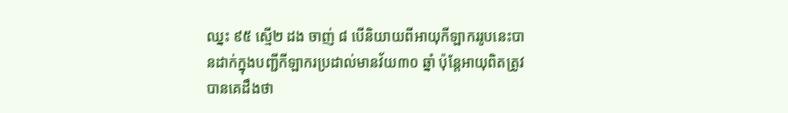ឈ្នះ ៩៥ ស្មើ២ ដង ចាញ់ ៨ បើនិយាយពីអាយុកីឡាកររូបនេះបានដាក់ក្នុងបញ្ជីកីឡាករប្រដាល់មានវ័យ៣០ ឆ្នាំ ប៉ុន្តែអាយុពិតត្រូវបានគេដឹងថា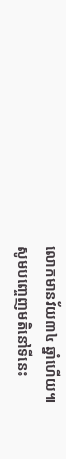លោកមានវ័យ៣៤ ឆ្នាំហើយ៕
សូមបញ្ចេញមតិនៅទីនេះ